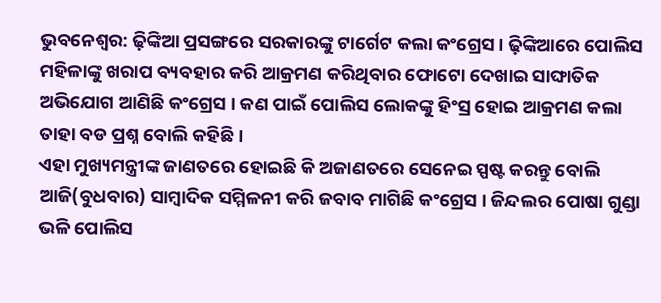ଭୁବନେଶ୍ବର: ଢ଼ିଙ୍କିଆ ପ୍ରସଙ୍ଗରେ ସରକାରଙ୍କୁ ଟାର୍ଗେଟ କଲା କଂଗ୍ରେସ । ଢ଼ିଙ୍କିଆରେ ପୋଲିସ ମହିଳାଙ୍କୁ ଖରାପ ବ୍ୟବହାର କରି ଆକ୍ରମଣ କରିଥିବାର ଫୋଟୋ ଦେଖାଇ ସାଙ୍ଘାତିକ ଅଭିଯୋଗ ଆଣିଛି କଂଗ୍ରେସ । କଣ ପାଇଁ ପୋଲିସ ଲୋକଙ୍କୁ ହିଂସ୍ର ହୋଇ ଆକ୍ରମଣ କଲା ତାହା ବଡ ପ୍ରଶ୍ନ ବୋଲି କହିଛି ।
ଏହା ମୁଖ୍ୟମନ୍ତ୍ରୀଙ୍କ ଜାଣତରେ ହୋଇଛି କି ଅଜାଣତରେ ସେନେଇ ସ୍ପଷ୍ଟ କରନ୍ତୁ ବୋଲି ଆଜି(ବୁଧବାର) ସାମ୍ବାଦିକ ସମ୍ମିଳନୀ କରି ଜବାବ ମାଗିଛି କଂଗ୍ରେସ । ଜିନ୍ଦଲର ପୋଷା ଗୁଣ୍ଡା ଭଳି ପୋଲିସ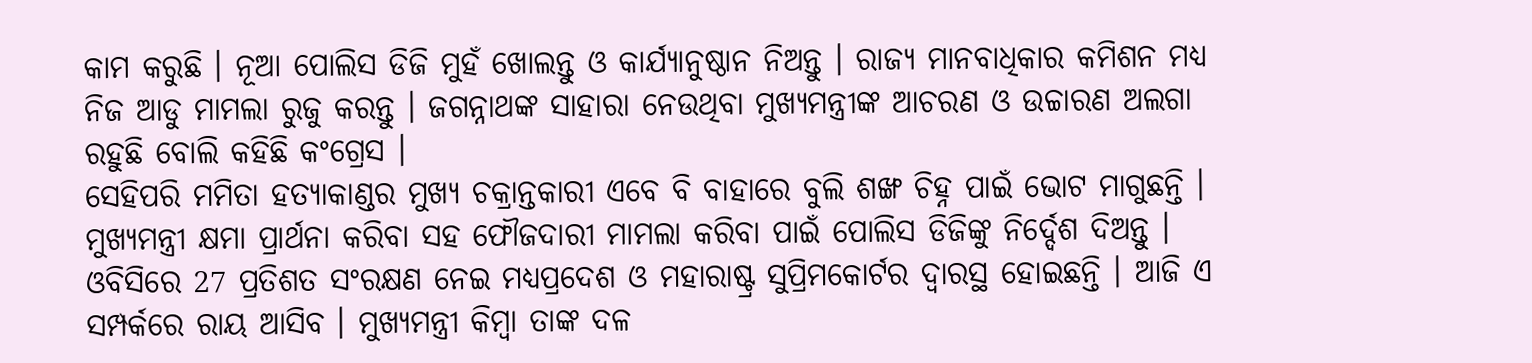କାମ କରୁଛି । ନୂଆ ପୋଲିସ ଡିଜି ମୁହଁ ଖୋଲନ୍ତୁ ଓ କାର୍ଯ୍ୟାନୁଷ୍ଠାନ ନିଅନ୍ତୁ । ରାଜ୍ୟ ମାନବାଧିକାର କମିଶନ ମଧ୍ୟ ନିଜ ଆଡୁ ମାମଲା ରୁଜୁ କରନ୍ତୁ । ଜଗନ୍ନାଥଙ୍କ ସାହାରା ନେଉଥିବା ମୁଖ୍ୟମନ୍ତ୍ରୀଙ୍କ ଆଚରଣ ଓ ଉଚ୍ଚାରଣ ଅଲଗା ରହୁଛି ବୋଲି କହିଛି କଂଗ୍ରେସ ।
ସେହିପରି ମମିତା ହତ୍ୟାକାଣ୍ଡର ମୁଖ୍ୟ ଚକ୍ରାନ୍ତକାରୀ ଏବେ ବି ବାହାରେ ବୁଲି ଶଙ୍ଖ ଚିହ୍ନ ପାଇଁ ଭୋଟ ମାଗୁଛନ୍ତି । ମୁଖ୍ୟମନ୍ତ୍ରୀ କ୍ଷମା ପ୍ରାର୍ଥନା କରିବା ସହ ଫୌଜଦାରୀ ମାମଲା କରିବା ପାଇଁ ପୋଲିସ ଡିଜିଙ୍କୁ ନିର୍ଦ୍ଦେଶ ଦିଅନ୍ତୁ । ଓବିସିରେ 27 ପ୍ରତିଶତ ସଂରକ୍ଷଣ ନେଇ ମଧ୍ୟପ୍ରଦେଶ ଓ ମହାରାଷ୍ଟ୍ର ସୁପ୍ରିମକୋର୍ଟର ଦ୍ୱାରସ୍ଥ ହୋଇଛନ୍ତି । ଆଜି ଏ ସମ୍ପର୍କରେ ରାୟ ଆସିବ । ମୁଖ୍ୟମନ୍ତ୍ରୀ କିମ୍ବା ତାଙ୍କ ଦଳ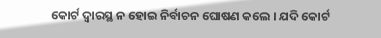କୋର୍ଟ ଦ୍ୱାରସ୍ଥ ନ ହୋଇ ନିର୍ବାଚନ ଘୋଷଣ କଲେ । ଯଦି କୋର୍ଟ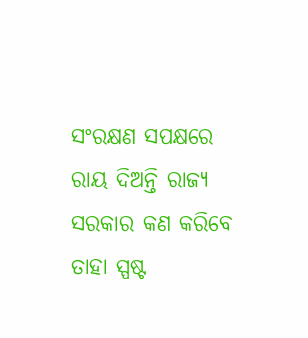ସଂରକ୍ଷଣ ସପକ୍ଷରେ ରାୟ ଦିଅନ୍ତି ରାଜ୍ୟ ସରକାର କଣ କରିବେ ତାହା ସ୍ପଷ୍ଟ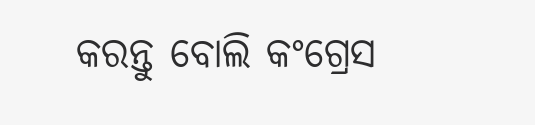କରନ୍ତୁ ବୋଲି କଂଗ୍ରେସ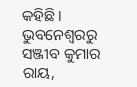କହିଛି ।
ଭୁବନେଶ୍ବରରୁ ସଞ୍ଜୀବ କୁମାର ରାୟ,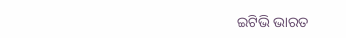ଇଟିଭି ଭାରତ